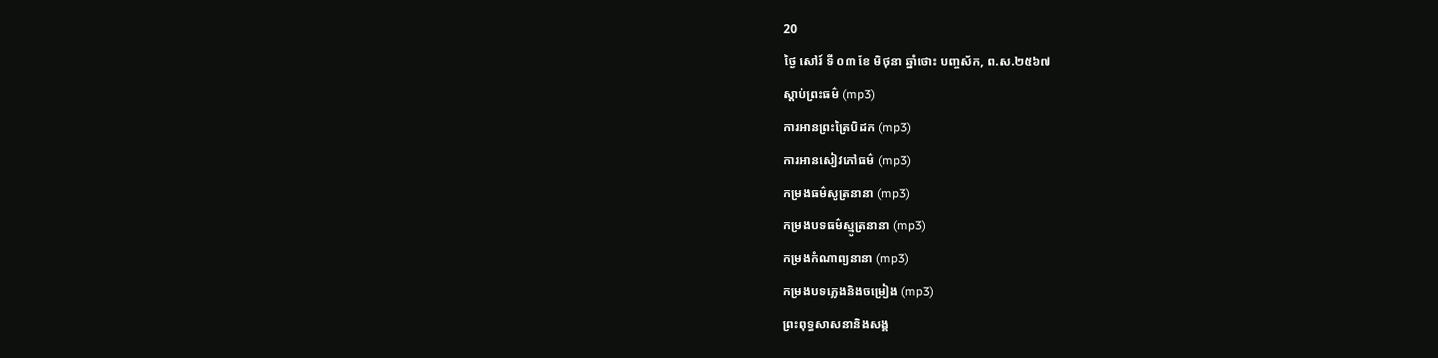20
ថ្ងៃ សៅរ៍ ទី ០៣ ខែ មិថុនា ឆ្នាំថោះ បញ្ចស័ក, ព.ស.២៥៦៧
ស្តាប់ព្រះធម៌ (mp3)
ការអានព្រះត្រៃបិដក (mp3)
ការអានសៀវភៅធម៌ (mp3)
កម្រងធម៌សូត្រនានា (mp3)
កម្រងបទធម៌ស្មូត្រនានា (mp3)
កម្រងកំណាព្យនានា (mp3)
កម្រងបទភ្លេងនិងចម្រៀង (mp3)
ព្រះពុទ្ធសាសនានិងសង្គ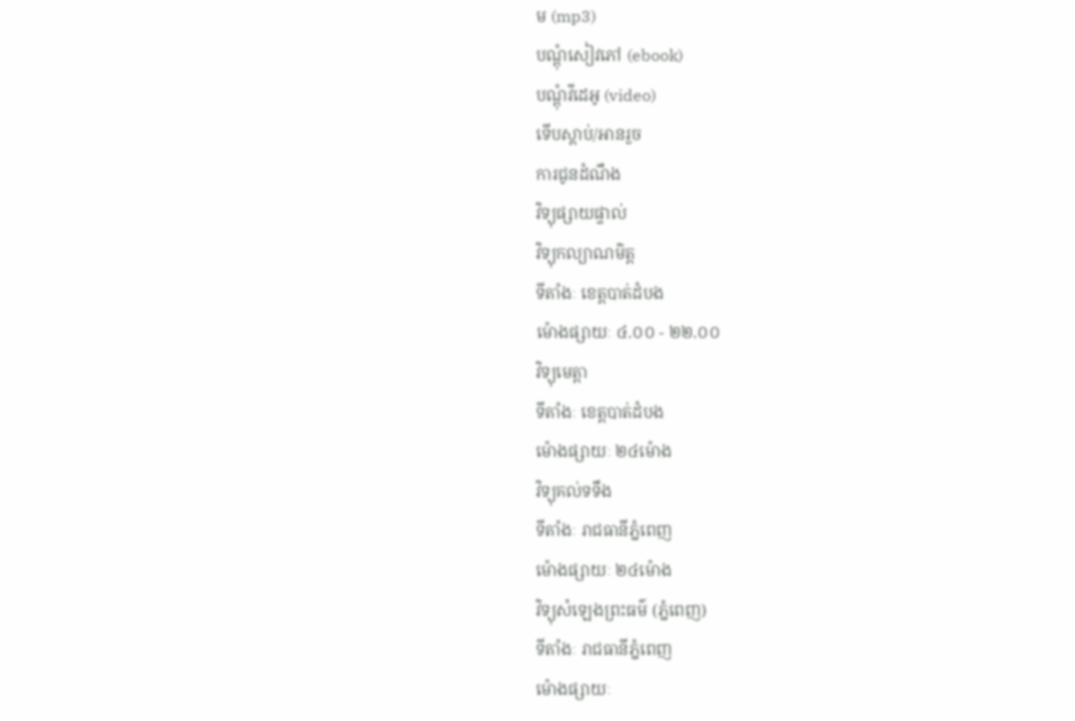ម (mp3)
បណ្តុំសៀវភៅ (ebook)
បណ្តុំវីដេអូ (video)
ទើបស្តាប់/អានរួច
ការជូនដំណឹង
វិទ្យុផ្សាយផ្ទាល់
វិទ្យុកល្យាណមិត្ត
ទីតាំងៈ ខេត្តបាត់ដំបង
ម៉ោងផ្សាយៈ ៤.០០ - ២២.០០
វិទ្យុមេត្តា
ទីតាំងៈ ខេត្តបាត់ដំបង
ម៉ោងផ្សាយៈ ២៤ម៉ោង
វិទ្យុគល់ទទឹង
ទីតាំងៈ រាជធានីភ្នំពេញ
ម៉ោងផ្សាយៈ ២៤ម៉ោង
វិទ្យុសំឡេងព្រះធម៌ (ភ្នំពេញ)
ទីតាំងៈ រាជធានីភ្នំពេញ
ម៉ោងផ្សាយៈ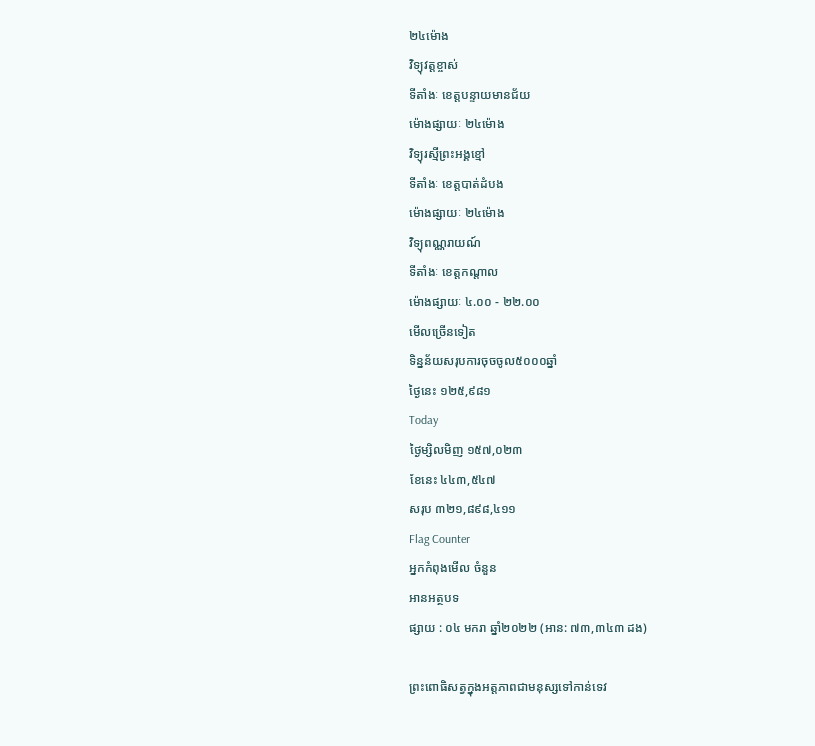២៤ម៉ោង
វិទ្យុវត្តខ្ចាស់
ទីតាំងៈ ខេត្តបន្ទាយមានជ័យ
ម៉ោងផ្សាយៈ ២៤ម៉ោង
វិទ្យុរស្មីព្រះអង្គខ្មៅ
ទីតាំងៈ ខេត្តបាត់ដំបង
ម៉ោងផ្សាយៈ ២៤ម៉ោង
វិទ្យុពណ្ណរាយណ៍
ទីតាំងៈ ខេត្តកណ្តាល
ម៉ោងផ្សាយៈ ៤.០០ - ២២.០០
មើលច្រើនទៀត
ទិន្នន័យសរុបការចុចចូល៥០០០ឆ្នាំ
ថ្ងៃនេះ ១២៥,៩៨១
Today
ថ្ងៃម្សិលមិញ ១៥៧,០២៣
ខែនេះ ៤៤៣,៥៤៧
សរុប ៣២១,៨៩៨,៤១១
Flag Counter
អ្នកកំពុងមើល ចំនួន
អានអត្ថបទ
ផ្សាយ : ០៤ មករា ឆ្នាំ២០២២ (អាន: ៧៣,៣៤៣ ដង)

ព្រះពោធិសត្វក្នុងអត្តភាពជាមនុស្សទៅកាន់ទេវ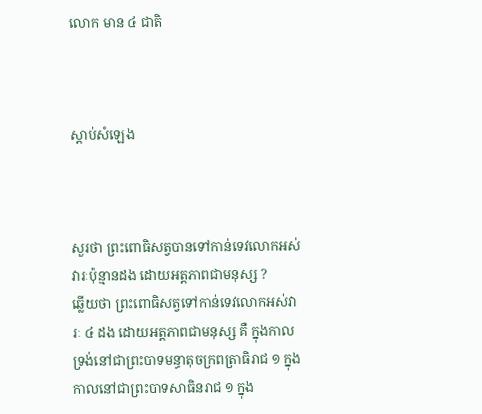លោក មាន ៤ ជាតិ



ស្តាប់សំឡេង



សួរថា ព្រះពោធិសត្វបានទៅកាន់ទេវលោកអស់វារៈប៉ុន្មានដង ដោយអត្តភាពជាមនុស្ស ?
ឆ្លើយថា ព្រះពោធិសត្វទៅកាន់ទេវលោកអស់វារៈ ៤ ដង ដោយអត្តភាពជាមនុស្ស គឺ ក្នុងកាលទ្រង់នៅជាព្រះបាទមន្ធាតុចក្រពត្រាធិរាជ ១ ក្នុងកាលនៅជាព្រះបាទសាធិនរាជ ១ ក្នុង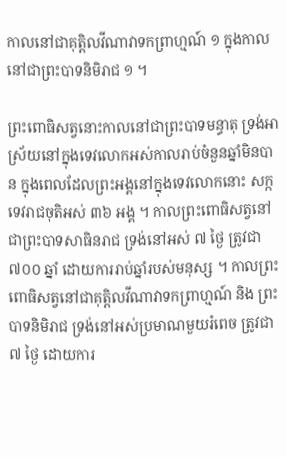កាលនៅជាគុត្តិលវីណាវាទកព្រាហ្មណ៍ ១ ក្នុងកាលនៅជាព្រះបាទនិមិរាជ ១ ។

ព្រះពោធិសត្វនោះកាលនៅជាព្រះបាទមន្ធាតុ ទ្រង់អាស្រ័យនៅក្នុងទេវលោកអស់កាលរាប់ចំនួនឆ្នាំមិនបាន ក្នុងពេលដែលព្រះអង្គនៅក្នុងទេវលោកនោះ សក្កទេវរាជចុតិអស់ ៣៦ អង្គ ។ កាលព្រះពោធិសត្វនៅជាព្រះបាទសាធិនរាជ ទ្រង់នៅអស់ ៧ ថ្ងៃ ត្រូវជា ៧០០ ឆ្នាំ ដោយការរាប់ឆ្នាំរបស់មនុស្ស ។ កាលព្រះពោធិសត្វនៅជាគុត្តិលវីណាវាទកព្រាហ្មណ៍ និង ព្រះបាទនិមិរាជ ទ្រង់នៅអស់ប្រមាណមួយរំពេច ត្រូវជា ៧ ថ្ងៃ ដោយការ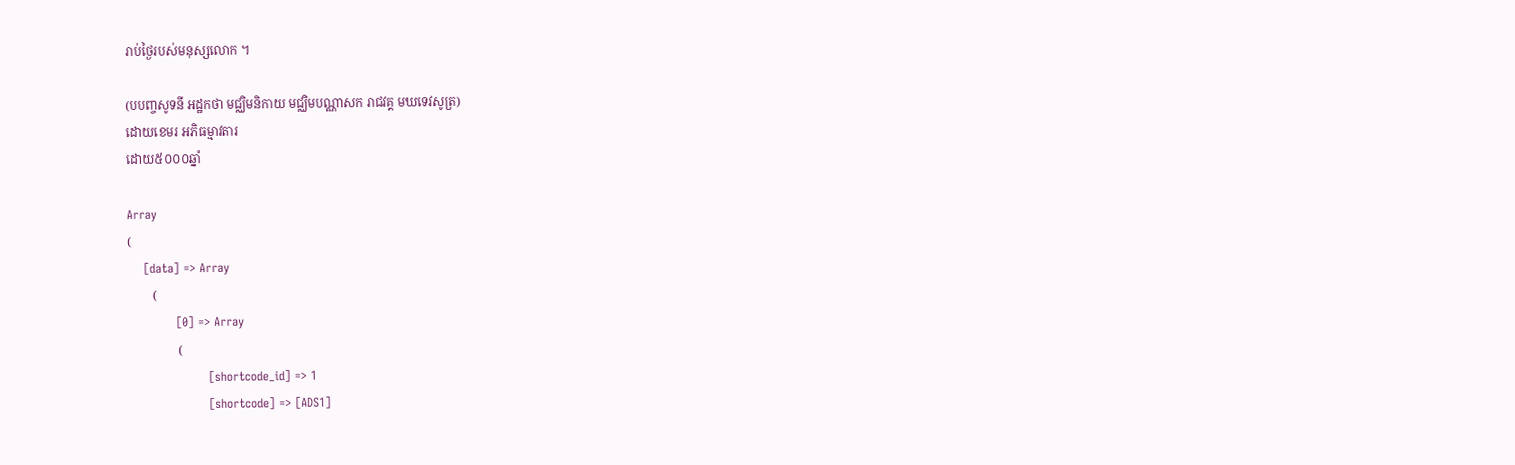រាប់ថ្ងៃរបស់មនុស្សលោក ។

(បបញ្ចសូទនី អដ្ឋកថា មជ្ឈិមនិកាយ មជ្ឈិមបណ្ណាសក រាជវគ្គ មឃទេវសូត្រ)
ដោយខេមរ អភិធម្មាវតារ
ដោយ៥០០០ឆ្នាំ

Array
(
    [data] => Array
        (
            [0] => Array
                (
                    [shortcode_id] => 1
                    [shortcode] => [ADS1]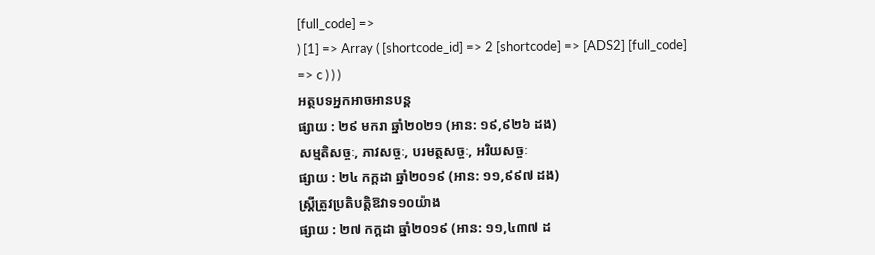[full_code] =>
) [1] => Array ( [shortcode_id] => 2 [shortcode] => [ADS2] [full_code] => c ) ) )
អត្ថបទអ្នកអាចអានបន្ត
ផ្សាយ : ២៩ មករា ឆ្នាំ២០២១ (អាន: ១៩,៩២៦ ដង)
សម្មតិសច្ចៈ, ភាវសច្ចៈ, បរមត្ថសច្ចៈ, អរិយសច្ចៈ
ផ្សាយ : ២៤ កក្តដា ឆ្នាំ២០១៩ (អាន: ១១,៩៩៧ ដង)
ស្រ្ដីត្រូវប្រតិបត្តិឱវាទ១០យ៉ាង
ផ្សាយ : ២៧ កក្តដា ឆ្នាំ២០១៩ (អាន: ១១,៤៣៧ ដ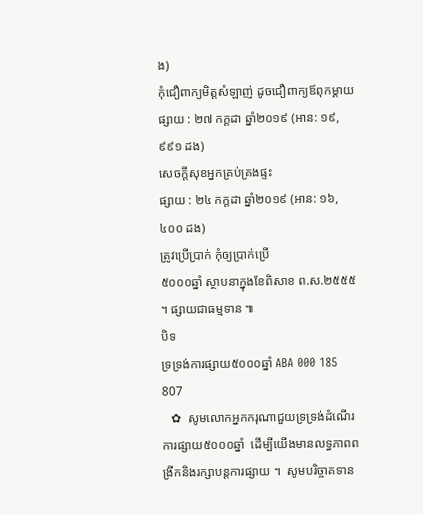ង)
កុំជឿពាក្យមិត្តសំឡាញ់ ដូចជឿពាក្យឪពុកម្តាយ
ផ្សាយ : ២៧ កក្តដា ឆ្នាំ២០១៩ (អាន: ១៩,៩៩១ ដង)
សេចក្តីសុខអ្នកគ្រប់គ្រងផ្ទះ
ផ្សាយ : ២៤ កក្តដា ឆ្នាំ២០១៩ (អាន: ១៦,៤០០ ដង)
ត្រូវប្រើប្រាក់ កុំឲ្យប្រាក់ប្រើ
៥០០០ឆ្នាំ ស្ថាបនាក្នុងខែពិសាខ ព.ស.២៥៥៥ ។ ផ្សាយជាធម្មទាន ៕
បិទ
ទ្រទ្រង់ការផ្សាយ៥០០០ឆ្នាំ ABA 000 185 807
   ✿  សូមលោកអ្នកករុណាជួយទ្រទ្រង់ដំណើរការផ្សាយ៥០០០ឆ្នាំ  ដើម្បីយើងមានលទ្ធភាពពង្រីកនិងរក្សាបន្តការផ្សាយ ។  សូមបរិច្ចាគទាន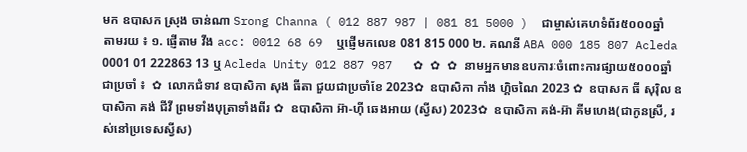មក ឧបាសក ស្រុង ចាន់ណា Srong Channa ( 012 887 987 | 081 81 5000 )  ជាម្ចាស់គេហទំព័រ៥០០០ឆ្នាំ   តាមរយ ៖ ១. ផ្ញើតាម វីង acc: 0012 68 69  ឬផ្ញើមកលេខ 081 815 000 ២. គណនី ABA 000 185 807 Acleda 0001 01 222863 13 ឬ Acleda Unity 012 887 987   ✿ ✿ ✿ នាមអ្នកមានឧបការៈចំពោះការផ្សាយ៥០០០ឆ្នាំ ជាប្រចាំ ៖  ✿  លោកជំទាវ ឧបាសិកា សុង ធីតា ជួយជាប្រចាំខែ 2023✿  ឧបាសិកា កាំង ហ្គិចណៃ 2023 ✿  ឧបាសក ធី សុរ៉ិល ឧបាសិកា គង់ ជីវី ព្រមទាំងបុត្រាទាំងពីរ ✿  ឧបាសិកា អ៊ា-ហុី ឆេងអាយ (ស្វីស) 2023✿  ឧបាសិកា គង់-អ៊ា គីមហេង(ជាកូនស្រី, រស់នៅប្រទេសស្វីស)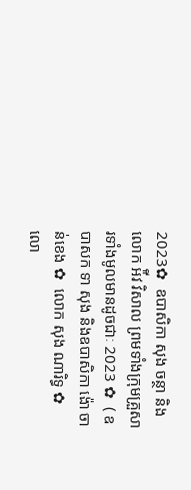2023✿  ឧបាសិកា សុង ចន្ថា និង លោក អ៉ីវ វិសាល ព្រមទាំងក្រុមគ្រួសារទាំងមូលមានដូចជាៈ 2023 ✿  ( ឧបាសក ទា សុង និងឧបាសិកា ង៉ោ ចាន់ខេង ✿  លោក សុង ណារិទ្ធ ✿  លោ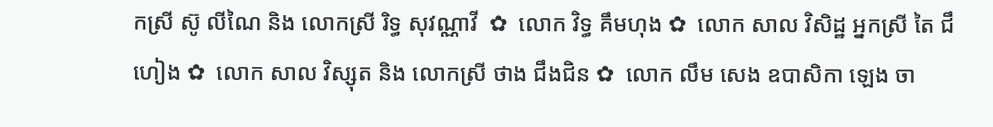កស្រី ស៊ូ លីណៃ និង លោកស្រី រិទ្ធ សុវណ្ណាវី  ✿  លោក វិទ្ធ គឹមហុង ✿  លោក សាល វិសិដ្ឋ អ្នកស្រី តៃ ជឹហៀង ✿  លោក សាល វិស្សុត និង លោកស្រី ថាង ជឹងជិន ✿  លោក លឹម សេង ឧបាសិកា ឡេង ចា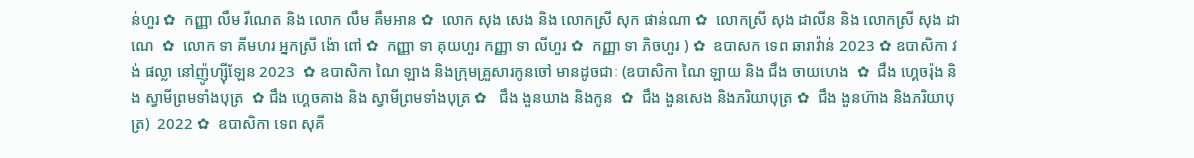ន់ហួរ ✿  កញ្ញា លឹម រីណេត និង លោក លឹម គឹមអាន ✿  លោក សុង សេង និង លោកស្រី សុក ផាន់ណា ✿  លោកស្រី សុង ដាលីន និង លោកស្រី សុង ដាណេ  ✿  លោក ទា គីមហរ អ្នកស្រី ង៉ោ ពៅ ✿  កញ្ញា ទា គុយហួរ កញ្ញា ទា លីហួរ ✿  កញ្ញា ទា ភិចហួរ ) ✿  ឧបាសក ទេព ឆារាវ៉ាន់ 2023 ✿ ឧបាសិកា វង់ ផល្លា នៅញ៉ូហ្ស៊ីឡែន 2023  ✿ ឧបាសិកា ណៃ ឡាង និងក្រុមគ្រួសារកូនចៅ មានដូចជាៈ (ឧបាសិកា ណៃ ឡាយ និង ជឹង ចាយហេង  ✿  ជឹង ហ្គេចរ៉ុង និង ស្វាមីព្រមទាំងបុត្រ  ✿ ជឹង ហ្គេចគាង និង ស្វាមីព្រមទាំងបុត្រ ✿   ជឹង ងួនឃាង និងកូន  ✿  ជឹង ងួនសេង និងភរិយាបុត្រ ✿  ជឹង ងួនហ៊ាង និងភរិយាបុត្រ)  2022 ✿  ឧបាសិកា ទេព សុគី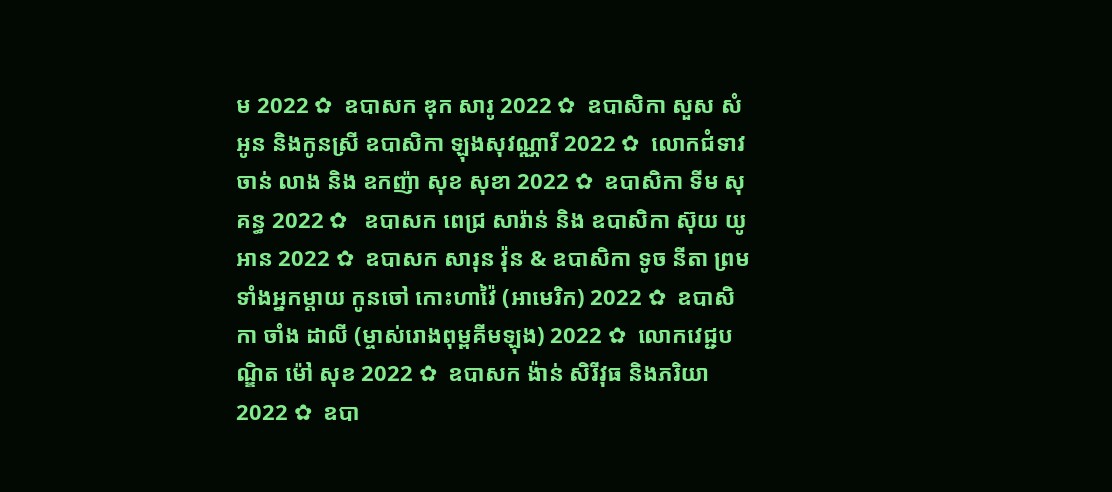ម 2022 ✿  ឧបាសក ឌុក សារូ 2022 ✿  ឧបាសិកា សួស សំអូន និងកូនស្រី ឧបាសិកា ឡុងសុវណ្ណារី 2022 ✿  លោកជំទាវ ចាន់ លាង និង ឧកញ៉ា សុខ សុខា 2022 ✿  ឧបាសិកា ទីម សុគន្ធ 2022 ✿   ឧបាសក ពេជ្រ សារ៉ាន់ និង ឧបាសិកា ស៊ុយ យូអាន 2022 ✿  ឧបាសក សារុន វ៉ុន & ឧបាសិកា ទូច នីតា ព្រមទាំងអ្នកម្តាយ កូនចៅ កោះហាវ៉ៃ (អាមេរិក) 2022 ✿  ឧបាសិកា ចាំង ដាលី (ម្ចាស់រោងពុម្ពគីមឡុង) 2022 ✿  លោកវេជ្ជបណ្ឌិត ម៉ៅ សុខ 2022 ✿  ឧបាសក ង៉ាន់ សិរីវុធ និងភរិយា 2022 ✿  ឧបា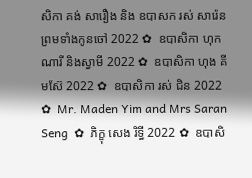សិកា គង់ សារឿង និង ឧបាសក រស់ សារ៉េន  ព្រមទាំងកូនចៅ 2022 ✿  ឧបាសិកា ហុក ណារី និងស្វាមី 2022 ✿  ឧបាសិកា ហុង គីមស៊ែ 2022 ✿  ឧបាសិកា រស់ ជិន 2022 ✿  Mr. Maden Yim and Mrs Saran Seng  ✿  ភិក្ខុ សេង រិទ្ធី 2022 ✿  ឧបាសិ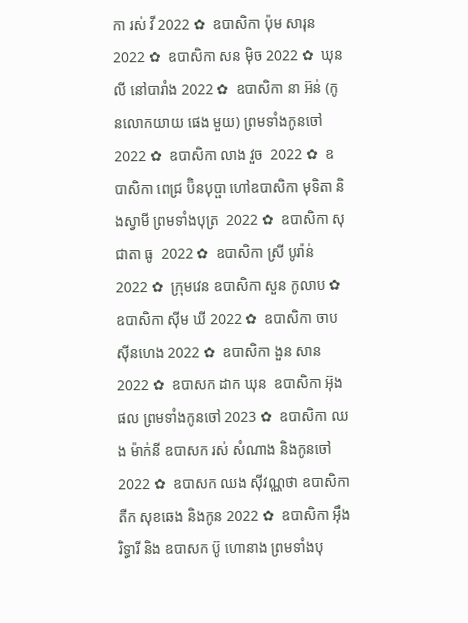កា រស់ វី 2022 ✿  ឧបាសិកា ប៉ុម សារុន 2022 ✿  ឧបាសិកា សន ម៉ិច 2022 ✿  ឃុន លី នៅបារាំង 2022 ✿  ឧបាសិកា នា អ៊ន់ (កូនលោកយាយ ផេង មួយ) ព្រមទាំងកូនចៅ 2022 ✿  ឧបាសិកា លាង វួច  2022 ✿  ឧបាសិកា ពេជ្រ ប៊ិនបុប្ផា ហៅឧបាសិកា មុទិតា និងស្វាមី ព្រមទាំងបុត្រ  2022 ✿  ឧបាសិកា សុជាតា ធូ  2022 ✿  ឧបាសិកា ស្រី បូរ៉ាន់ 2022 ✿  ក្រុមវេន ឧបាសិកា សួន កូលាប ✿  ឧបាសិកា ស៊ីម ឃី 2022 ✿  ឧបាសិកា ចាប ស៊ីនហេង 2022 ✿  ឧបាសិកា ងួន សាន 2022 ✿  ឧបាសក ដាក ឃុន  ឧបាសិកា អ៊ុង ផល ព្រមទាំងកូនចៅ 2023 ✿  ឧបាសិកា ឈង ម៉ាក់នី ឧបាសក រស់ សំណាង និងកូនចៅ  2022 ✿  ឧបាសក ឈង សុីវណ្ណថា ឧបាសិកា តឺក សុខឆេង និងកូន 2022 ✿  ឧបាសិកា អុឹង រិទ្ធារី និង ឧបាសក ប៊ូ ហោនាង ព្រមទាំងបុ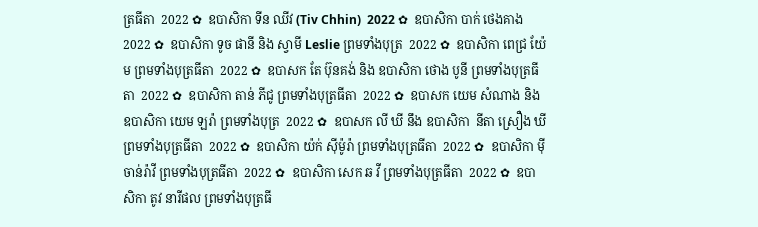ត្រធីតា  2022 ✿  ឧបាសិកា ទីន ឈីវ (Tiv Chhin)  2022 ✿  ឧបាសិកា បាក់ ថេងគាង 2022 ✿  ឧបាសិកា ទូច ផានី និង ស្វាមី Leslie ព្រមទាំងបុត្រ  2022 ✿  ឧបាសិកា ពេជ្រ យ៉ែម ព្រមទាំងបុត្រធីតា  2022 ✿  ឧបាសក តែ ប៊ុនគង់ និង ឧបាសិកា ថោង បូនី ព្រមទាំងបុត្រធីតា  2022 ✿  ឧបាសិកា តាន់ ភីជូ ព្រមទាំងបុត្រធីតា  2022 ✿  ឧបាសក យេម សំណាង និង ឧបាសិកា យេម ឡរ៉ា ព្រមទាំងបុត្រ  2022 ✿  ឧបាសក លី ឃី នឹង ឧបាសិកា  នីតា ស្រឿង ឃី  ព្រមទាំងបុត្រធីតា  2022 ✿  ឧបាសិកា យ៉ក់ សុីម៉ូរ៉ា ព្រមទាំងបុត្រធីតា  2022 ✿  ឧបាសិកា មុី ចាន់រ៉ាវី ព្រមទាំងបុត្រធីតា  2022 ✿  ឧបាសិកា សេក ឆ វី ព្រមទាំងបុត្រធីតា  2022 ✿  ឧបាសិកា តូវ នារីផល ព្រមទាំងបុត្រធី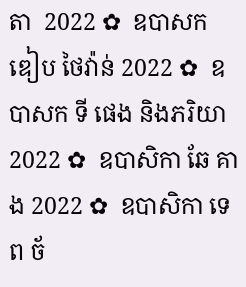តា  2022 ✿  ឧបាសក ឌៀប ថៃវ៉ាន់ 2022 ✿  ឧបាសក ទី ផេង និងភរិយា 2022 ✿  ឧបាសិកា ឆែ គាង 2022 ✿  ឧបាសិកា ទេព ច័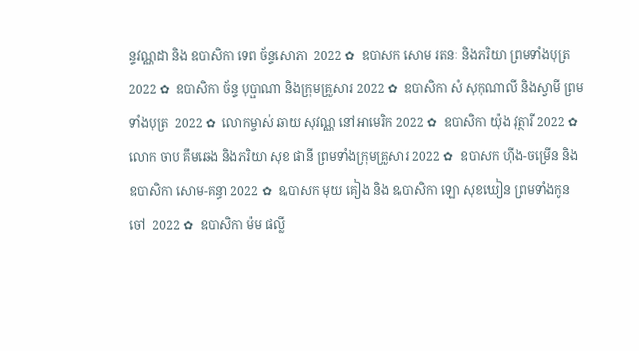ន្ទវណ្ណដា និង ឧបាសិកា ទេព ច័ន្ទសោភា  2022 ✿  ឧបាសក សោម រតនៈ និងភរិយា ព្រមទាំងបុត្រ  2022 ✿  ឧបាសិកា ច័ន្ទ បុប្ផាណា និងក្រុមគ្រួសារ 2022 ✿  ឧបាសិកា សំ សុកុណាលី និងស្វាមី ព្រមទាំងបុត្រ  2022 ✿  លោកម្ចាស់ ឆាយ សុវណ្ណ នៅអាមេរិក 2022 ✿  ឧបាសិកា យ៉ុង វុត្ថារី 2022 ✿  លោក ចាប គឹមឆេង និងភរិយា សុខ ផានី ព្រមទាំងក្រុមគ្រួសារ 2022 ✿  ឧបាសក ហ៊ីង-ចម្រើន និងឧបាសិកា សោម-គន្ធា 2022 ✿  ឩបាសក មុយ គៀង និង ឩបាសិកា ឡោ សុខឃៀន ព្រមទាំងកូនចៅ  2022 ✿  ឧបាសិកា ម៉ម ផល្លី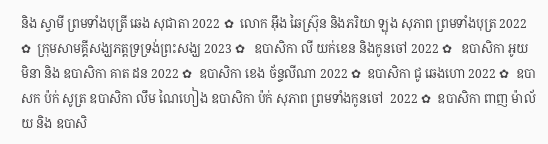និង ស្វាមី ព្រមទាំងបុត្រី ឆេង សុជាតា 2022 ✿  លោក អ៊ឹង ឆៃស្រ៊ុន និងភរិយា ឡុង សុភាព ព្រមទាំងបុត្រ 2022 ✿  ក្រុមសាមគ្គីសង្ឃភត្តទ្រទ្រង់ព្រះសង្ឃ 2023 ✿   ឧបាសិកា លី យក់ខេន និងកូនចៅ 2022 ✿   ឧបាសិកា អូយ មិនា និង ឧបាសិកា គាត ដន 2022 ✿  ឧបាសិកា ខេង ច័ន្ទលីណា 2022 ✿  ឧបាសិកា ជូ ឆេងហោ 2022 ✿  ឧបាសក ប៉ក់ សូត្រ ឧបាសិកា លឹម ណៃហៀង ឧបាសិកា ប៉ក់ សុភាព ព្រមទាំងកូនចៅ  2022 ✿  ឧបាសិកា ពាញ ម៉ាល័យ និង ឧបាសិ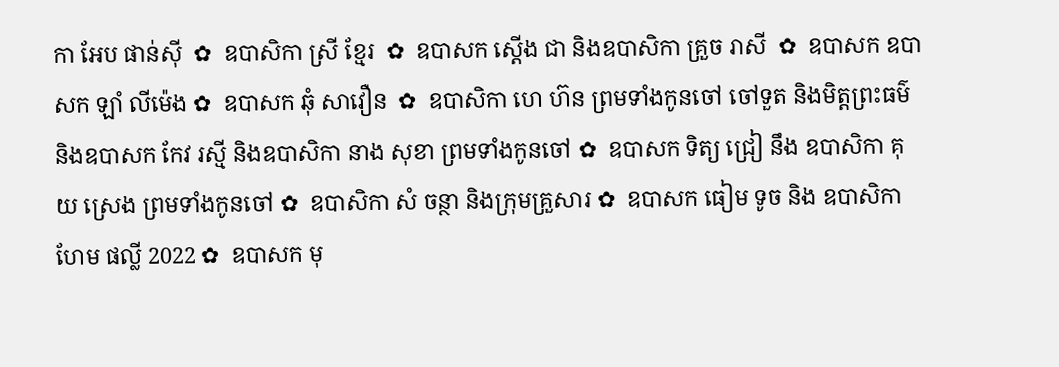កា អែប ផាន់ស៊ី  ✿  ឧបាសិកា ស្រី ខ្មែរ  ✿  ឧបាសក ស្តើង ជា និងឧបាសិកា គ្រួច រាសី  ✿  ឧបាសក ឧបាសក ឡាំ លីម៉េង ✿  ឧបាសក ឆុំ សាវឿន  ✿  ឧបាសិកា ហេ ហ៊ន ព្រមទាំងកូនចៅ ចៅទួត និងមិត្តព្រះធម៌ និងឧបាសក កែវ រស្មី និងឧបាសិកា នាង សុខា ព្រមទាំងកូនចៅ ✿  ឧបាសក ទិត្យ ជ្រៀ នឹង ឧបាសិកា គុយ ស្រេង ព្រមទាំងកូនចៅ ✿  ឧបាសិកា សំ ចន្ថា និងក្រុមគ្រួសារ ✿  ឧបាសក ធៀម ទូច និង ឧបាសិកា ហែម ផល្លី 2022 ✿  ឧបាសក មុ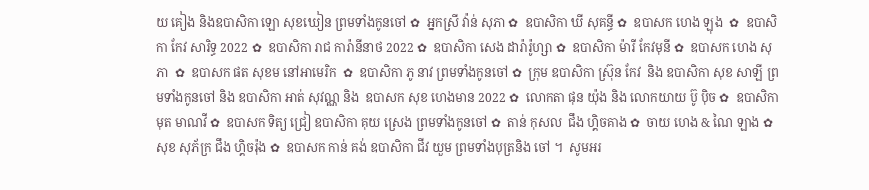យ គៀង និងឧបាសិកា ឡោ សុខឃៀន ព្រមទាំងកូនចៅ ✿  អ្នកស្រី វ៉ាន់ សុភា ✿  ឧបាសិកា ឃី សុគន្ធី ✿  ឧបាសក ហេង ឡុង  ✿  ឧបាសិកា កែវ សារិទ្ធ 2022 ✿  ឧបាសិកា រាជ ការ៉ានីនាថ 2022 ✿  ឧបាសិកា សេង ដារ៉ារ៉ូហ្សា ✿  ឧបាសិកា ម៉ារី កែវមុនី ✿  ឧបាសក ហេង សុភា  ✿  ឧបាសក ផត សុខម នៅអាមេរិក  ✿  ឧបាសិកា ភូ នាវ ព្រមទាំងកូនចៅ ✿  ក្រុម ឧបាសិកា ស្រ៊ុន កែវ  និង ឧបាសិកា សុខ សាឡី ព្រមទាំងកូនចៅ និង ឧបាសិកា អាត់ សុវណ្ណ និង  ឧបាសក សុខ ហេងមាន 2022 ✿  លោកតា ផុន យ៉ុង និង លោកយាយ ប៊ូ ប៉ិច ✿  ឧបាសិកា មុត មាណវី ✿  ឧបាសក ទិត្យ ជ្រៀ ឧបាសិកា គុយ ស្រេង ព្រមទាំងកូនចៅ ✿  តាន់ កុសល  ជឹង ហ្គិចគាង ✿  ចាយ ហេង & ណៃ ឡាង ✿  សុខ សុភ័ក្រ ជឹង ហ្គិចរ៉ុង ✿  ឧបាសក កាន់ គង់ ឧបាសិកា ជីវ យួម ព្រមទាំងបុត្រនិង ចៅ ។  សូមអរ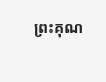ព្រះគុណ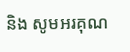និង សូមអរគុណ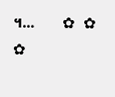។...       ✿  ✿  ✿